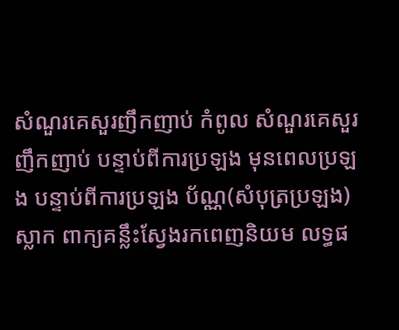សំណួរគេសួរញឹកញាប់ កំពូល សំណួរគេសួរញឹកញាប់ បន្ទាប់ពីការប្រឡង មុនពេលប្រឡង បន្ទាប់ពីការប្រឡង ប័ណ្ណ(សំបុត្រប្រឡង) ស្លាក ពាក្យគន្លឹះស្វែងរកពេញនិយម លទ្ធផ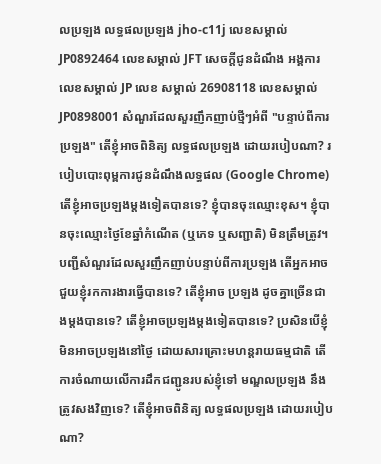លប្រឡង លទ្ធផលប្រឡង jho-c11j លេខសម្គាល់ JP0892464 លេខសម្គាល់ JFT សេចក្តីជូនដំណឹង អង្គការ លេខសម្គាល់ JP លេខ សម្គាល់ 26908118 លេខសម្គាល់ JP0898001 សំណួរដែលសួរញឹកញាប់ថ្មីៗអំពី "បន្ទាប់ពីការប្រឡង" តើខ្ញុំអាចពិនិត្យ លទ្ធផលប្រឡង ដោយរបៀបណា? របៀបបោះពុម្ពការជូនដំណឹងលទ្ធផល (Google Chrome) តើខ្ញុំអាចប្រឡងម្តងទៀតបានទេ? ខ្ញុំបានចុះឈ្មោះខុស។ ខ្ញុំបានចុះឈ្មោះថ្ងៃខែឆ្នាំកំណើត (ឬភេទ ឬសញ្ជាតិ) មិនត្រឹមត្រូវ។ បញ្ជីសំណួរដែលសួរញឹកញាប់បន្ទាប់ពីការប្រឡង តើអ្នកអាចជួយខ្ញុំរកការងារធ្វើបានទេ? តើខ្ញុំអាច ប្រឡង ដូចគ្នាច្រើនជាងម្តងបានទេ? តើខ្ញុំអាចប្រឡងម្តងទៀតបានទេ? ប្រសិនបើខ្ញុំមិនអាចប្រឡងនៅថ្ងៃ ដោយសារគ្រោះមហន្តរាយធម្មជាតិ តើការចំណាយលើការដឹកជញ្ជូនរបស់ខ្ញុំទៅ មណ្ឌលប្រឡង នឹងត្រូវសងវិញទេ? តើខ្ញុំអាចពិនិត្យ លទ្ធផលប្រឡង ដោយរបៀបណា?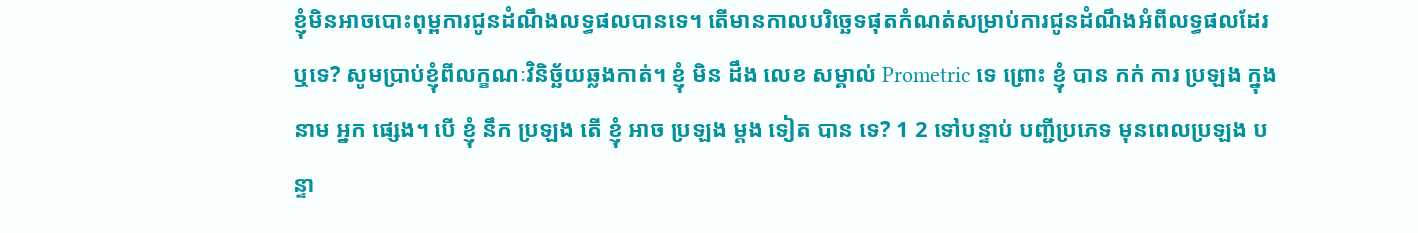ខ្ញុំមិនអាចបោះពុម្ពការជូនដំណឹងលទ្ធផលបានទេ។ តើមានកាលបរិច្ឆេទផុតកំណត់សម្រាប់ការជូនដំណឹងអំពីលទ្ធផលដែរឬទេ? សូមប្រាប់ខ្ញុំពីលក្ខណៈវិនិច្ឆ័យឆ្លងកាត់។ ខ្ញុំ មិន ដឹង លេខ សម្គាល់ Prometric ទេ ព្រោះ ខ្ញុំ បាន កក់ ការ ប្រឡង ក្នុង នាម អ្នក ផ្សេង។ បើ ខ្ញុំ នឹក ប្រឡង តើ ខ្ញុំ អាច ប្រឡង ម្ដង ទៀត បាន ទេ? 1 2 ទៅបន្ទាប់ បញ្ជីប្រភេទ មុនពេលប្រឡង បន្ទា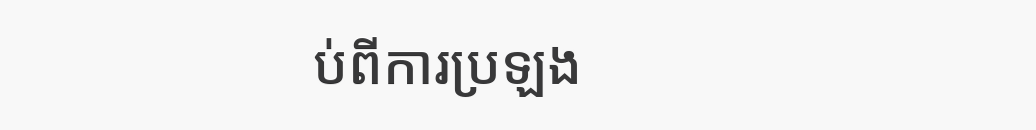ប់ពីការប្រឡង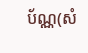ប័ណ្ណ(សំ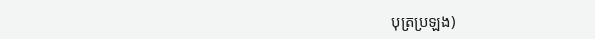បុត្រប្រឡង)